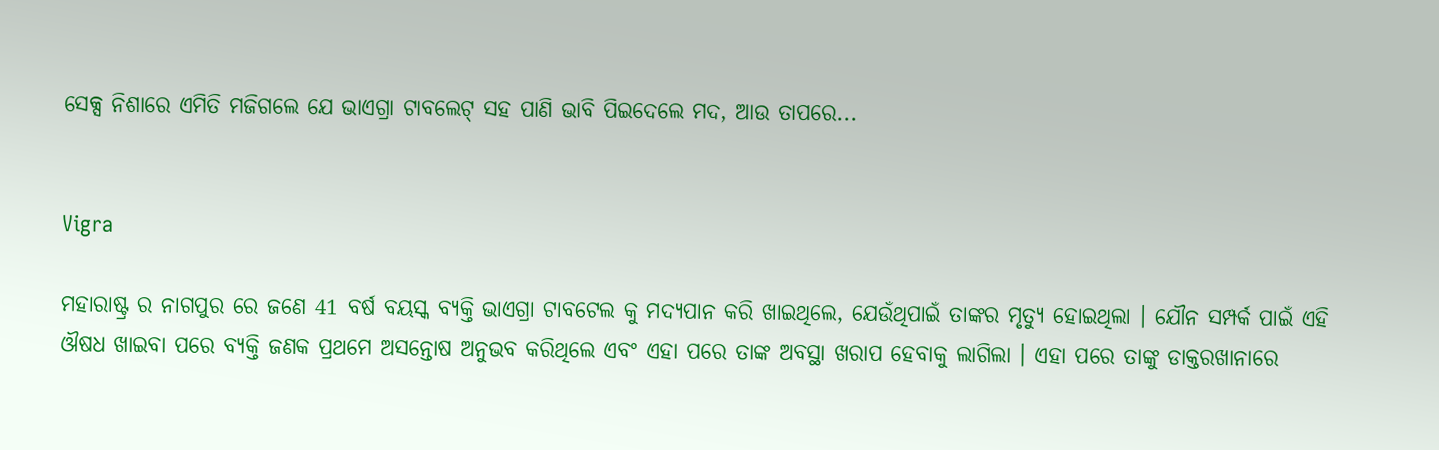ସେକ୍ସ ନିଶାରେ ଏମିତି ମଜିଗଲେ ଯେ ଭାଏଗ୍ରା ଟାବଲେଟ୍ ସହ ପାଣି ଭାବି ପିଇଦେଲେ ମଦ, ଆଉ ତାପରେ...


Vigra

ମହାରାଷ୍ଟ୍ର ର ନାଗପୁର ରେ ଜଣେ 41 ବର୍ଷ ବୟସ୍କ ବ୍ୟକ୍ତି ଭାଏଗ୍ରା ଟାବଟେଲ କୁ ମଦ୍ୟପାନ କରି ଖାଇଥିଲେ, ଯେଉଁଥିପାଇଁ ତାଙ୍କର ମୃତ୍ୟୁ ହୋଇଥିଲା । ଯୌନ ସମ୍ପର୍କ ପାଇଁ ଏହି ଔଷଧ ଖାଇବା ପରେ ବ୍ୟକ୍ତି ଜଣକ ପ୍ରଥମେ ଅସନ୍ତୋଷ ଅନୁଭବ କରିଥିଲେ ଏବଂ ଏହା ପରେ ତାଙ୍କ ଅବସ୍ଥା ଖରାପ ହେବାକୁ ଲାଗିଲା । ଏହା ପରେ ତାଙ୍କୁ ଡାକ୍ତରଖାନାରେ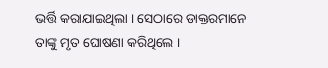ଭର୍ତ୍ତି କରାଯାଇଥିଲା । ସେଠାରେ ଡାକ୍ତରମାନେ ତାଙ୍କୁ ମୃତ ଘୋଷଣା କରିଥିଲେ ।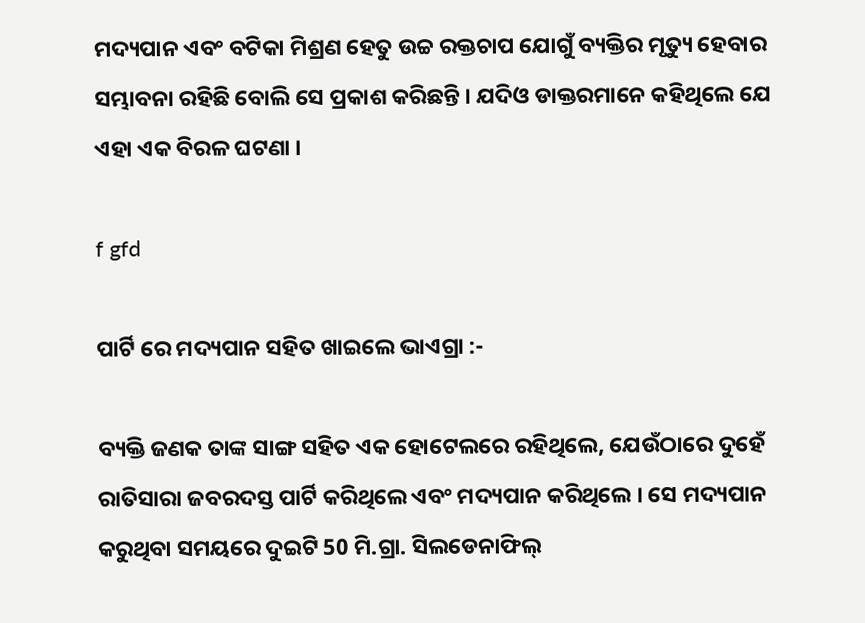ମଦ୍ୟପାନ ଏବଂ ବଟିକା ମିଶ୍ରଣ ହେତୁ ଉଚ୍ଚ ରକ୍ତଚାପ ଯୋଗୁଁ ବ୍ୟକ୍ତିର ମୃତ୍ୟୁ ହେବାର ସମ୍ଭାବନା ରହିଛି ବୋଲି ସେ ପ୍ରକାଶ କରିଛନ୍ତି । ଯଦିଓ ଡାକ୍ତରମାନେ କହିଥିଲେ ଯେ ଏହା ଏକ ବିରଳ ଘଟଣା ।

f gfd

ପାର୍ଟି ରେ ମଦ୍ୟପାନ ସହିତ ଖାଇଲେ ଭାଏଗ୍ରା :-

ବ୍ୟକ୍ତି ଜଣକ ତାଙ୍କ ସାଙ୍ଗ ସହିତ ଏକ ହୋଟେଲରେ ରହିଥିଲେ, ଯେଉଁଠାରେ ଦୁହେଁ ରାତିସାରା ଜବରଦସ୍ତ ପାର୍ଟି କରିଥିଲେ ଏବଂ ମଦ୍ୟପାନ କରିଥିଲେ । ସେ ମଦ୍ୟପାନ କରୁଥିବା ସମୟରେ ଦୁଇଟି 50 ମି.ଗ୍ରା. ସିଲଡେନାଫିଲ୍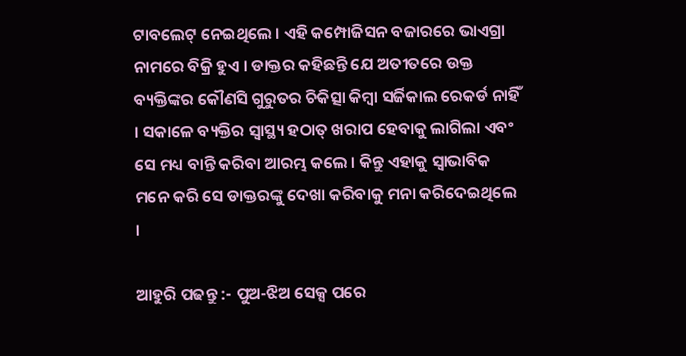ଟାବଲେଟ୍ ନେଇଥିଲେ । ଏହି କମ୍ପୋଜିସନ ବଜାରରେ ଭାଏଗ୍ରା ନାମରେ ବିକ୍ରି ହୁଏ । ଡାକ୍ତର କହିଛନ୍ତି ଯେ ଅତୀତରେ ଉକ୍ତ ବ୍ୟକ୍ତିଙ୍କର କୌଣସି ଗୁରୁତର ଚିକିତ୍ସା କିମ୍ବା ସର୍ଜିକାଲ ରେକର୍ଡ ନାହିଁ । ସକାଳେ ବ୍ୟକ୍ତିର ସ୍ୱାସ୍ଥ୍ୟ ହଠାତ୍ ଖରାପ ହେବାକୁ ଲାଗିଲା ଏବଂ ସେ ମଧ୍ୟ ବାନ୍ତି କରିବା ଆରମ୍ଭ କଲେ । କିନ୍ତୁ ଏହାକୁ ସ୍ୱାଭାବିକ ମନେ କରି ସେ ଡାକ୍ତରଙ୍କୁ ଦେଖା କରିବାକୁ ମନା କରିଦେଇଥିଲେ ।

ଆହୁରି ପଢନ୍ତୁ :- ପୁଅ-ଝିଅ ସେକ୍ସ ପରେ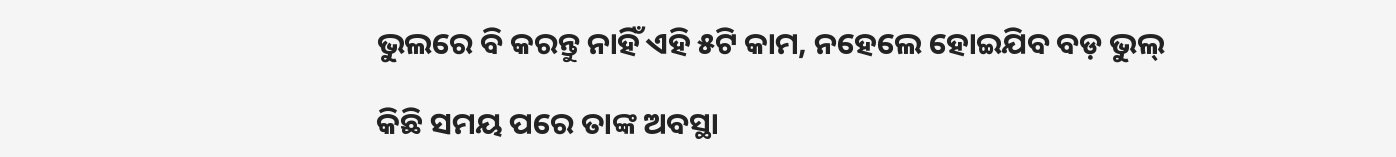ଭୁଲରେ ବି କରନ୍ତୁ ନାହିଁ ଏହି ୫ଟି କାମ, ନହେଲେ ହୋଇଯିବ ବଡ଼ ଭୁଲ୍

କିଛି ସମୟ ପରେ ତାଙ୍କ ଅବସ୍ଥା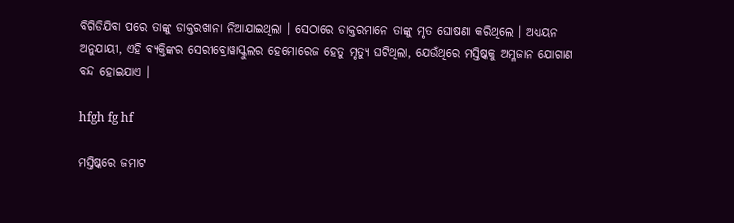ବିଗିଡିଯିବା ପରେ ତାଙ୍କୁ ଡାକ୍ତରଖାନା ନିଆଯାଇଥିଲା । ସେଠାରେ ଡାକ୍ତରମାନେ ତାଙ୍କୁ ମୃତ ଘୋଷଣା କରିଥିଲେ । ଅଧ୍ୟୟନ ଅନୁଯାୟୀ, ଏହି ବ୍ୟକ୍ତିଙ୍କର ସେରୀବ୍ରୋୱାସ୍କୁଲର ହେମୋରେଜ ହେତୁ ମୃତ୍ୟୁ ଘଟିଥିଲା, ଯେଉଁଥିରେ ମସ୍ତିଷ୍କକୁ ଅମ୍ଳଜାନ ଯୋଗାଣ ବନ୍ଦ ହୋଇଯାଏ ।

hfgh fg hf

ମସ୍ତିଷ୍କରେ ଜମାଟ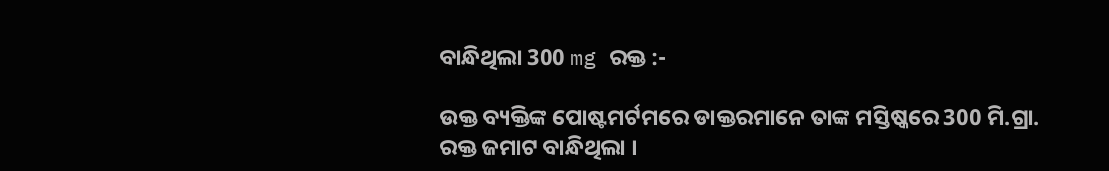ବାନ୍ଧିଥିଲା 300 mg ରକ୍ତ :-

ଉକ୍ତ ବ୍ୟକ୍ତିଙ୍କ ପୋଷ୍ଟମର୍ଟମରେ ଡାକ୍ତରମାନେ ତାଙ୍କ ମସ୍ତିଷ୍କରେ 300 ମି.ଗ୍ରା. ରକ୍ତ ଜମାଟ ବାନ୍ଧିଥିଲା ।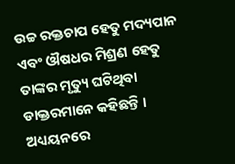ଉଚ୍ଚ ରକ୍ତଚାପ ହେତୁ ମଦ୍ୟପାନ ଏବଂ ଔଷଧର ମିଶ୍ରଣ ହେତୁ ତାଙ୍କର ମୃତ୍ୟୁ ଘଟିଥିବା ଡାକ୍ତରମାନେ କହିଛନ୍ତି । ଅଧ୍ୟୟନରେ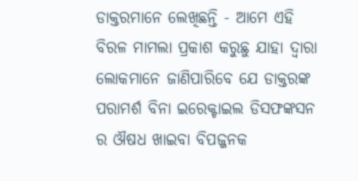ଡାକ୍ତରମାନେ ଲେଖିଛନ୍ତି - ଆମେ ଏହି ବିରଳ ମାମଲା ପ୍ରକାଶ କରୁଛୁ ଯାହା ଦ୍ୱାରା ଲୋକମାନେ ଜାଣିପାରିବେ ଯେ ଡାକ୍ତରଙ୍କ ପରାମର୍ଶ ବିନା ଇରେକ୍ଟାଇଲ ଡିସଫଙ୍କସନ ର ଔଷଧ ଖାଇବା ବିପଜ୍ଜନକ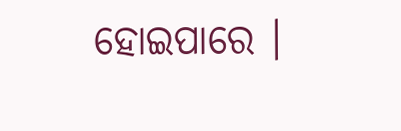ହୋଇପାରେ ।